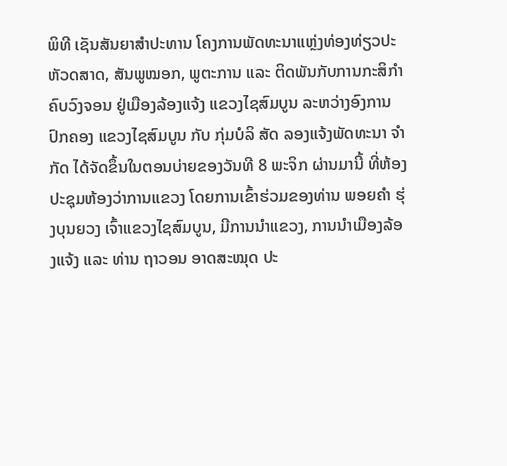ພິທີ ເຊັນສັນຍາສຳປະທານ ໂຄງການພັດທະນາແຫຼ່ງທ່ອງທ່ຽວປະຫັວດສາດ, ສັນພູໝອກ, ພູຕະການ ແລະ ຕິດພັນກັບການກະສິກຳຄົບວົງຈອນ ຢູ່ເມືອງລ້ອງແຈ້ງ ແຂວງໄຊສົມບູນ ລະຫວ່າງອົງການປົກຄອງ ແຂວງໄຊສົມບູນ ກັບ ກຸ່ມບໍລິ ສັດ ລອງແຈ້ງພັດທະນາ ຈຳກັດ ໄດ້ຈັດຂຶ້ນໃນຕອນບ່າຍຂອງວັນທີ 8 ພະຈິກ ຜ່ານມານີ້ ທີ່ຫ້ອງປະຊຸມຫ້ອງວ່າການແຂວງ ໂດຍການເຂົ້າຮ່ວມຂອງທ່ານ ພອຍຄຳ ຮຸ່ງບຸນຍວງ ເຈົ້າແຂວງໄຊສົມບູນ, ມີການນຳແຂວງ, ການນຳເມືອງລ້ອງແຈ້ງ ແລະ ທ່ານ ຖາວອນ ອາດສະໝຸດ ປະ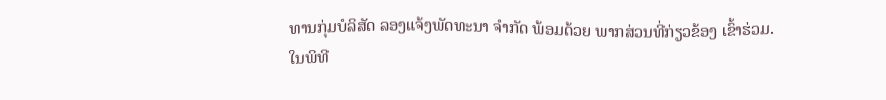ທານກຸ່ມບໍລິສັດ ລອງແຈ້ງພັດທະນາ ຈຳກັດ ພ້ອມດ້ວຍ ພາກສ່ວນທີ່ກ່ຽວຂ້ອງ ເຂົ້າຮ່ວມ.
ໃນພິທີ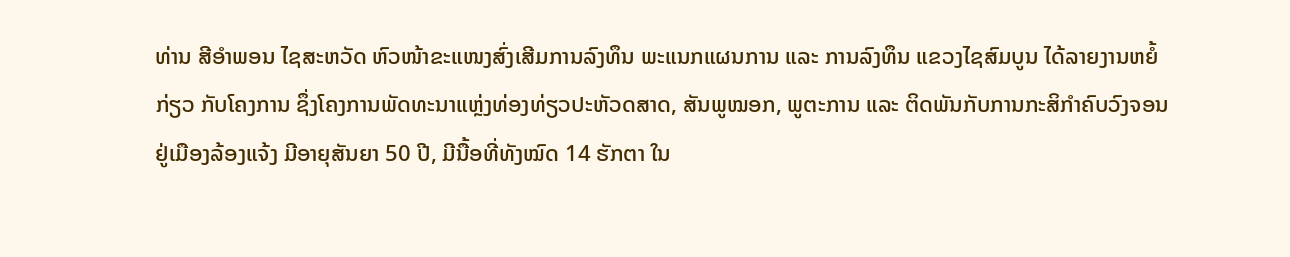ທ່ານ ສີອຳພອນ ໄຊສະຫວັດ ຫົວໜ້າຂະແໜງສົ່ງເສີມການລົງທຶນ ພະແນກແຜນການ ແລະ ການລົງທຶນ ແຂວງໄຊສົມບູນ ໄດ້ລາຍງານຫຍໍ້ກ່ຽວ ກັບໂຄງການ ຊຶ່ງໂຄງການພັດທະນາແຫຼ່ງທ່ອງທ່ຽວປະຫັວດສາດ, ສັນພູໝອກ, ພູຕະການ ແລະ ຕິດພັນກັບການກະສິກຳຄົບວົງຈອນ ຢູ່ເມືອງລ້ອງແຈ້ງ ມີອາຍຸສັນຍາ 50 ປີ, ມີນື້ອທີ່ທັງໝົດ 14 ຮັກຕາ ໃນ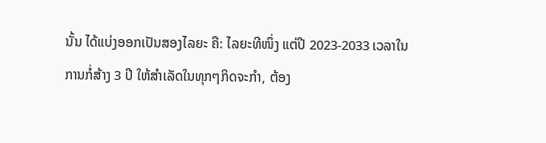ນັ້ນ ໄດ້ແບ່ງອອກເປັນສອງໄລຍະ ຄື: ໄລຍະທີໜຶ່ງ ແຕ່ປີ 2023-2033 ເວລາໃນການກໍ່ສ້າງ 3 ປີ ໃຫ້ສຳເລັດໃນທຸກໆກິດຈະກຳ, ຕ້ອງ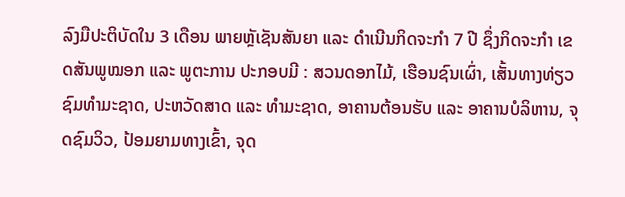ລົງມືປະຕິບັດໃນ 3 ເດືອນ ພາຍຫຼັເຊັນສັນຍາ ແລະ ດຳເນີນກິດຈະກຳ 7 ປີ ຊຶ່ງກິດຈະກຳ ເຂດສັນພູໝອກ ແລະ ພູຕະການ ປະກອບມີ : ສວນດອກໄມ້, ເຮືອນຊົນເຜົ່າ, ເສັ້ນທາງທ່ຽວຊົມທຳມະຊາດ, ປະຫວັດສາດ ແລະ ທຳມະຊາດ, ອາຄານຕ້ອນຮັບ ແລະ ອາຄານບໍລິຫານ, ຈຸດຊົມວິວ, ປ້ອມຍາມທາງເຂົ້າ, ຈຸດ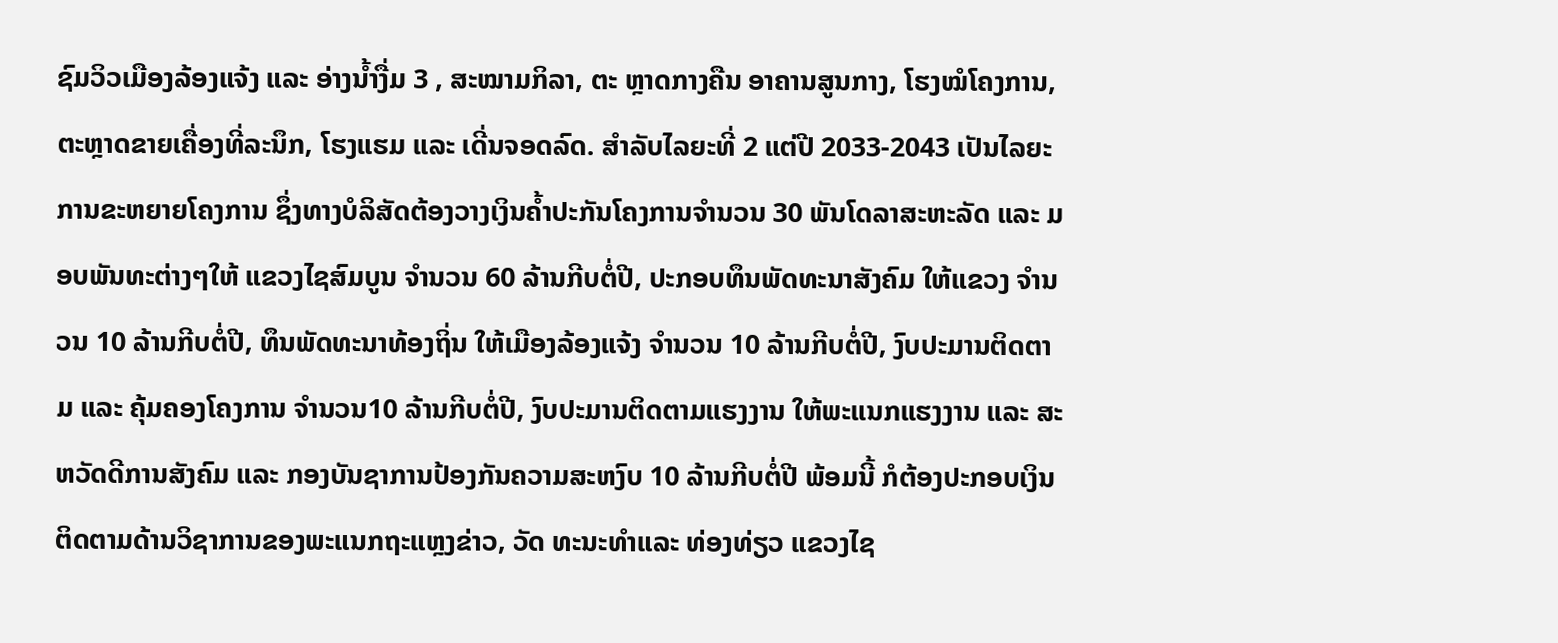ຊົມວິວເມືອງລ້ອງແຈ້ງ ແລະ ອ່າງນໍ້າງື່ມ 3 , ສະໝາມກິລາ, ຕະ ຫຼາດກາງຄືນ ອາຄານສູນກາງ, ໂຮງໝໍໂຄງການ, ຕະຫຼາດຂາຍເຄື່ອງທີ່ລະນຶກ, ໂຮງແຮມ ແລະ ເດີ່ນຈອດລົດ. ສຳລັບໄລຍະທີ່ 2 ແຕ່ປີ 2033-2043 ເປັນໄລຍະການຂະຫຍາຍໂຄງການ ຊຶ່ງທາງບໍລິສັດຕ້ອງວາງເງິນຄ້ຳປະກັນໂຄງການຈຳນວນ 30 ພັນໂດລາສະຫະລັດ ແລະ ມອບພັນທະຕ່າງໆໃຫ້ ແຂວງໄຊສົມບູນ ຈຳນວນ 60 ລ້ານກີບຕໍ່ປີ, ປະກອບທຶນພັດທະນາສັງຄົມ ໃຫ້ແຂວງ ຈຳນວນ 10 ລ້ານກີບຕໍ່ປີ, ທຶນພັດທະນາທ້ອງຖິ່ນ ໃຫ້ເມືອງລ້ອງແຈ້ງ ຈຳນວນ 10 ລ້ານກີບຕໍ່ປີ, ງົບປະມານຕິດຕາມ ແລະ ຄຸ້ມຄອງໂຄງການ ຈຳນວນ10 ລ້ານກີບຕໍ່ປີ, ງົບປະມານຕິດຕາມແຮງງານ ໃຫ້ພະແນກແຮງງານ ແລະ ສະຫວັດດີການສັງຄົມ ແລະ ກອງບັນຊາການປ້ອງກັນຄວາມສະຫງົບ 10 ລ້ານກີບຕໍ່ປີ ພ້ອມນີ້ ກໍຕ້ອງປະກອບເງິນຕິດຕາມດ້ານວິຊາການຂອງພະແນກຖະແຫຼງຂ່າວ, ວັດ ທະນະທຳແລະ ທ່ອງທ່ຽວ ແຂວງໄຊ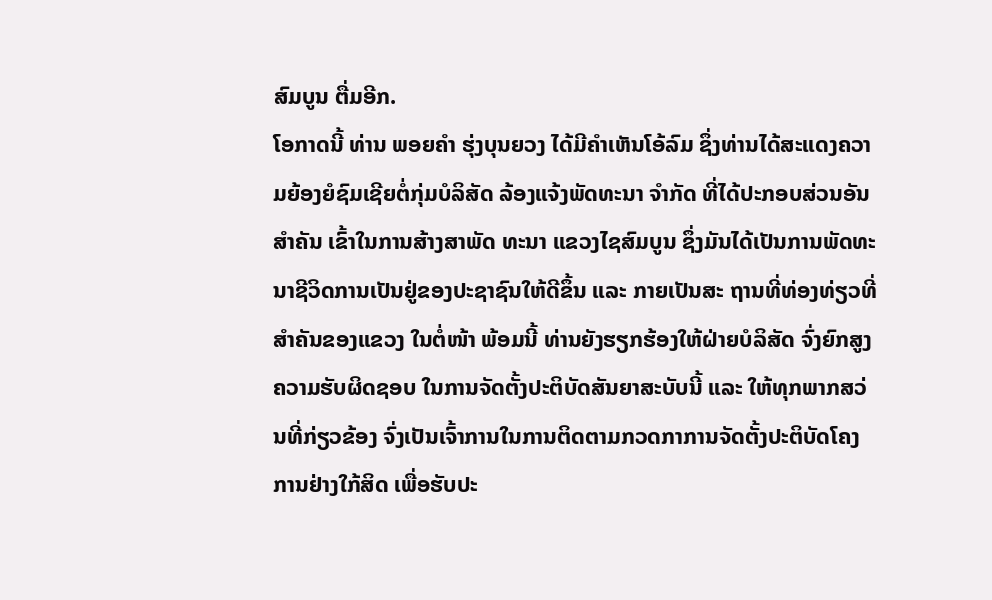ສົມບູນ ຕື່ມອີກ.
ໂອກາດນີ້ ທ່ານ ພອຍຄຳ ຮຸ່ງບຸນຍວງ ໄດ້ມີຄຳເຫັນໂອ້ລົມ ຊຶ່ງທ່ານໄດ້ສະແດງຄວາມຍ້ອງຍໍຊົມເຊີຍຕໍ່ກຸ່ມບໍລິສັດ ລ້ອງແຈ້ງພັດທະນາ ຈຳກັດ ທີ່ໄດ້ປະກອບສ່ວນອັນສຳຄັນ ເຂົ້າໃນການສ້າງສາພັດ ທະນາ ແຂວງໄຊສົມບູນ ຊຶ່ງມັນໄດ້ເປັນການພັດທະນາຊີວິດການເປັນຢູ່ຂອງປະຊາຊົນໃຫ້ດີຂຶ້ນ ແລະ ກາຍເປັນສະ ຖານທີ່ທ່ອງທ່ຽວທີ່ສຳຄັນຂອງແຂວງ ໃນຕໍ່ໜ້າ ພ້ອມນີ້ ທ່ານຍັງຮຽກຮ້ອງໃຫ້ຝ່າຍບໍລິສັດ ຈົ່ງຍົກສູງຄວາມຮັບຜິດຊອບ ໃນການຈັດຕັ້ງປະຕິບັດສັນຍາສະບັບນີ້ ແລະ ໃຫ້ທຸກພາກສວ່ນທີ່ກ່ຽວຂ້ອງ ຈົ່ງເປັນເຈົ້າການໃນການຕິດຕາມກວດກາການຈັດຕັ້ງປະຕິບັດໂຄງການຢ່າງໃກ້ສິດ ເພື່ອຮັບປະ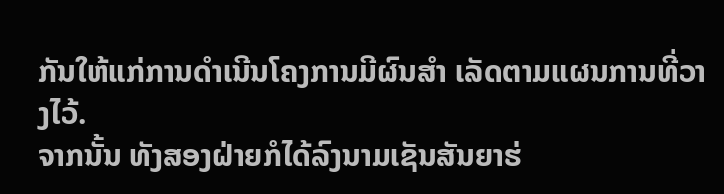ກັນໃຫ້ແກ່ການດຳເນີນໂຄງການມີຜົນສຳ ເລັດຕາມແຜນການທີ່ວາງໄວ້.
ຈາກນັ້ນ ທັງສອງຝ່າຍກໍໄດ້ລົງນາມເຊັນສັນຍາຮ່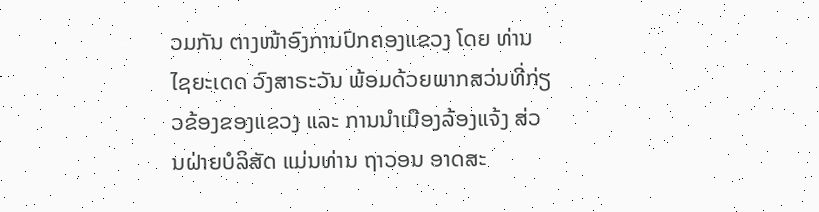ວມກັນ ຕາງໜ້າອົງການປົກຄອງແຂວງ ໂດຍ ທ່ານ ໄຊຍະເດດ ວົງສາຣະວັນ ພ້ອມດ້ວຍພາກສວ່ນທີ່ກ່ຽວຂ້ອງຂອງແຂວງ ແລະ ການນຳເມືອງລ້ອງແຈ້ງ ສ່ວນຝ່າຍບໍລິສັດ ແມ່ນທ່ານ ຖາວອນ ອາດສະ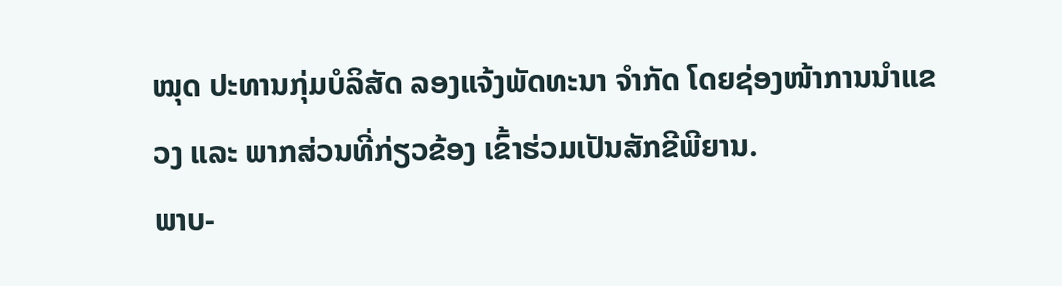ໝຸດ ປະທານກຸ່ມບໍລິສັດ ລອງແຈ້ງພັດທະນາ ຈຳກັດ ໂດຍຊ່ອງໜ້າການນຳແຂວງ ແລະ ພາກສ່ວນທີ່ກ່ຽວຂ້ອງ ເຂົ້າຮ່ວມເປັນສັກຂີພີຍານ.
ພາບ-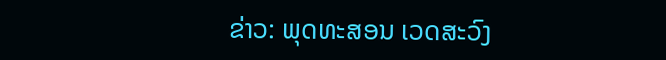ຂ່າວ: ພຸດທະສອນ ເວດສະວົງ